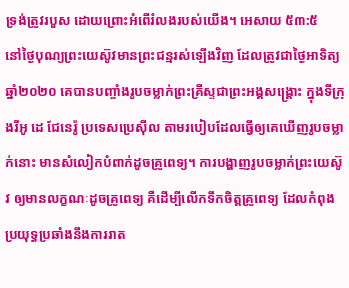ទ្រង់ត្រូវរបួស ដោយព្រោះអំពើរំលងរបស់យើង។ អេសាយ ៥៣:៥
នៅថ្ងៃបុណ្យព្រះយេស៊ូវមានព្រះជន្មរស់ឡើងវិញ ដែលត្រូវជាថ្ងៃអាទិត្យ ឆ្នាំ២០២០ គេបានបញ្ចាំងរូបចម្លាក់ព្រះគ្រីស្ទជាព្រះអង្គសង្រ្គោះ ក្នុងទីក្រុងរីអូ ដេ ជែនេរ៉ូ ប្រទេសប្រេស៊ីល តាមរបៀបដែលធ្វើឲ្យគេឃើញរូបចម្លាក់នោះ មានសំលៀកបំពាក់ដូចគ្រូពេទ្យ។ ការបង្ហាញរូបចម្លាក់ព្រះយេស៊ូវ ឲ្យមានលក្ខណៈដូចគ្រូពេទ្យ គឺដើម្បីលើកទឹកចិត្តគ្រូពេទ្យ ដែលកំពុងប្រយុទ្ធប្រឆាំងនឹងការរាត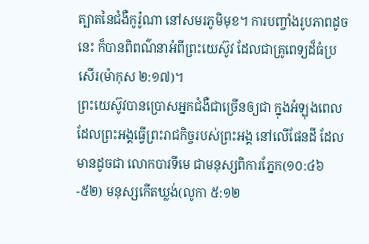ត្បាតនៃជំងឺកូរ៉ូណា នៅសមរភូមិមុខ។ ការបញ្ចាំងរូបភាពដូចនេះ ក៏បានពិពណ៌នាអំពីព្រះយេស៊ូវ ដែលជាគ្រូពេទ្យដ៏ធំប្រសើរ(ម៉ាកុស ២:១៧)។
ព្រះយេស៊ូវបានប្រោសអ្នកជំងឺជាច្រើនឲ្យជា ក្នុងអំឡុងពេលដែលព្រះអង្គធ្វើព្រះរាជកិច្ចរបស់ព្រះអង្គ នៅលើផែនដី ដែលមានដូចជា លោកបារទីមេ ជាមនុស្សពិការភ្នែក(១០:៤៦-៥២) មនុស្សកើតឃ្លង់(លូកា ៥:១២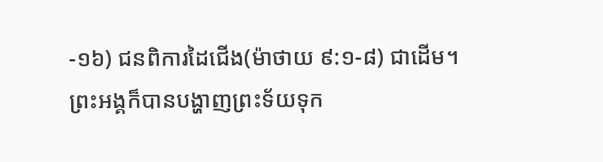-១៦) ជនពិការដៃជើង(ម៉ាថាយ ៩:១-៨) ជាដើម។ ព្រះអង្គក៏បានបង្ហាញព្រះទ័យទុក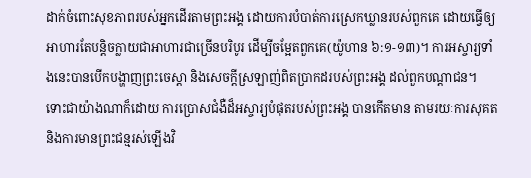ដាក់ចំពោះសុខភាពរបស់អ្នកដើរតាមព្រះអង្គ ដោយការបំបាត់ការស្រេកឃ្លានរបស់ពួកគេ ដោយធ្វើឲ្យអាហារតែបន្តិចក្លាយជាអាហារជាច្រើនបរិបូរ ដើម្បីចម្អែតពួកគេ(យ៉ូហាន ៦:១-១៣)។ ការអស្ចារ្យទាំងនេះបានបើកបង្ហាញព្រះចេស្តា និងសេចក្តីស្រឡាញ់ពិតប្រាកដរបស់ព្រះអង្គ ដល់ពួកបណ្តាជន។
ទោះជាយ៉ាងណាក៏ដោយ ការប្រោសជំងឺដ៏អស្ចារ្យបំផុតរបស់ព្រះអង្គ បានកើតមាន តាមរយៈការសុគត និងការមានព្រះជន្មរស់ឡើងវិ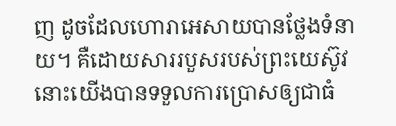ញ ដូចដែលហោរាអេសាយបានថ្លែងទំនាយ។ គឺដោយសាររបួសរបស់ព្រះយេស៊ូវ នោះយើងបានទទួលការប្រោសឲ្យជាធំ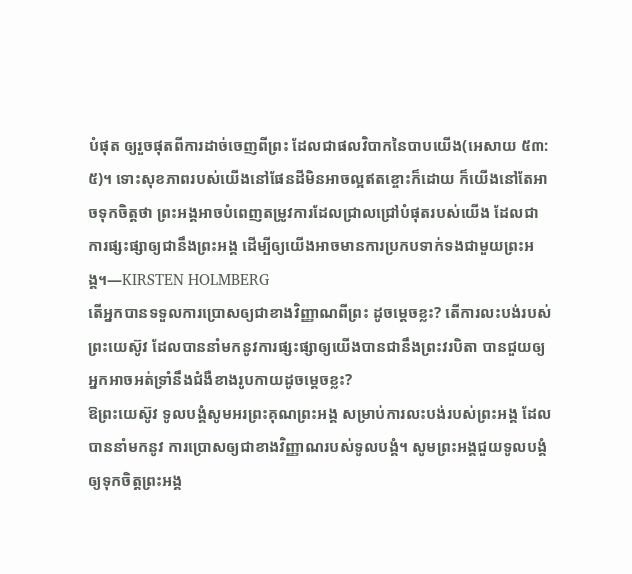បំផុត ឲ្យរួចផុតពីការដាច់ចេញពីព្រះ ដែលជាផលវិបាកនៃបាបយើង(អេសាយ ៥៣:៥)។ ទោះសុខភាពរបស់យើងនៅផែនដីមិនអាចល្អឥតខ្ចោះក៏ដោយ ក៏យើងនៅតែអាចទុកចិត្តថា ព្រះអង្គអាចបំពេញតម្រូវការដែលជ្រាលជ្រៅបំផុតរបស់យើង ដែលជាការផ្សះផ្សាឲ្យជានឹងព្រះអង្គ ដើម្បីឲ្យយើងអាចមានការប្រកបទាក់ទងជាមួយព្រះអង្គ។—KIRSTEN HOLMBERG
តើអ្នកបានទទួលការប្រោសឲ្យជាខាងវិញ្ញាណពីព្រះ ដូចម្តេចខ្លះ? តើការលះបង់របស់ព្រះយេស៊ូវ ដែលបាននាំមកនូវការផ្សះផ្សាឲ្យយើងបានជានឹងព្រះវរបិតា បានជួយឲ្យអ្នកអាចអត់ទ្រាំនឹងជំងឺខាងរូបកាយដូចម្តេចខ្លះ?
ឱព្រះយេស៊ូវ ទូលបង្គំសូមអរព្រះគុណព្រះអង្គ សម្រាប់ការលះបង់របស់ព្រះអង្គ ដែលបាននាំមកនូវ ការប្រោសឲ្យជាខាងវិញ្ញាណរបស់ទូលបង្គំ។ សូមព្រះអង្គជួយទូលបង្គំ ឲ្យទុកចិត្តព្រះអង្គ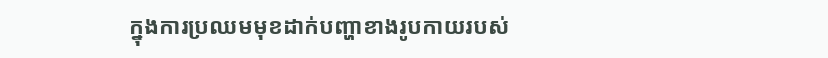ក្នុងការប្រឈមមុខដាក់បញ្ហាខាងរូបកាយរបស់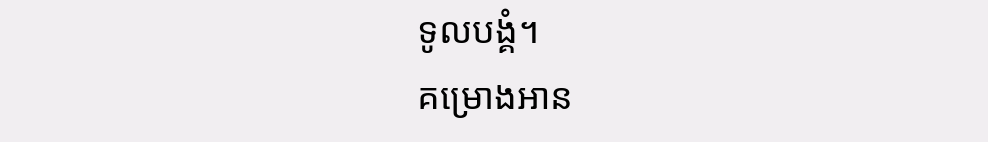ទូលបង្គំ។
គម្រោងអាន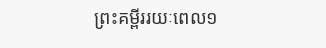ព្រះគម្ពីររយៈពេល១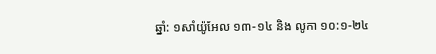ឆ្នាំ: ១សាំយ៉ូអែល ១៣-១៤ និង លូកា ១០:១-២៤